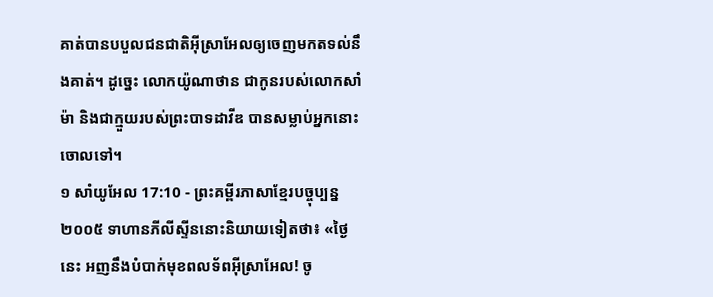គាត់បានបបួលជនជាតិអ៊ីស្រាអែលឲ្យចេញមកតទល់នឹងគាត់។ ដូច្នេះ លោកយ៉ូណាថាន ជាកូនរបស់លោកសាំម៉ា និងជាក្មួយរបស់ព្រះបាទដាវីឌ បានសម្លាប់អ្នកនោះចោលទៅ។
១ សាំយូអែល 17:10 - ព្រះគម្ពីរភាសាខ្មែរបច្ចុប្បន្ន ២០០៥ ទាហានភីលីស្ទីននោះនិយាយទៀតថា៖ «ថ្ងៃនេះ អញនឹងបំបាក់មុខពលទ័ពអ៊ីស្រាអែល! ចូ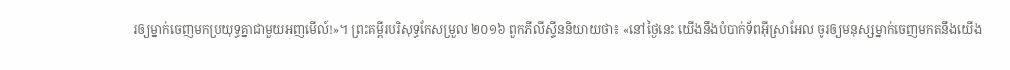រឲ្យម្នាក់ចេញមកប្រយុទ្ធគ្នាជាមួយអញមើល៍!»។ ព្រះគម្ពីរបរិសុទ្ធកែសម្រួល ២០១៦ ពួកភីលីស្ទីននិយាយថា៖ «នៅថ្ងៃនេះ យើងនឹងបំបាក់ទ័ពអ៊ីស្រាអែល ចូរឲ្យមនុស្សម្នាក់ចេញមកតនឹងយើង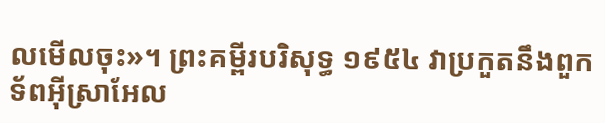លមើលចុះ»។ ព្រះគម្ពីរបរិសុទ្ធ ១៩៥៤ វាប្រកួតនឹងពួកទ័ពអ៊ីស្រាអែល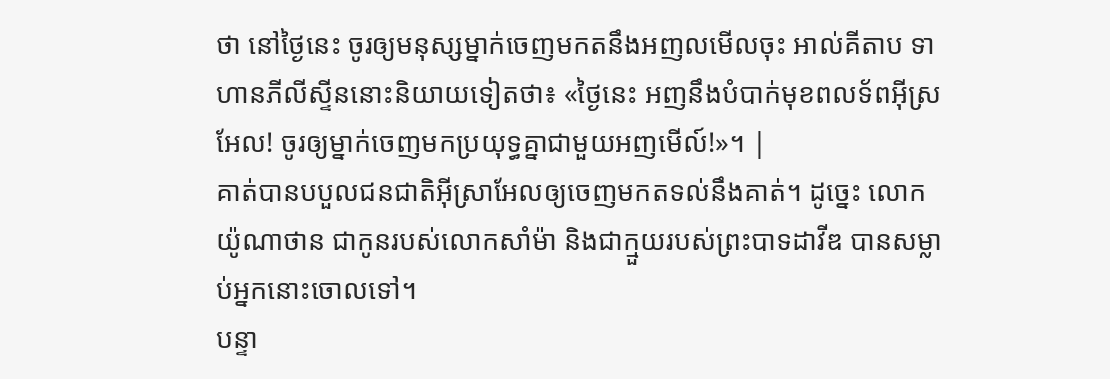ថា នៅថ្ងៃនេះ ចូរឲ្យមនុស្សម្នាក់ចេញមកតនឹងអញលមើលចុះ អាល់គីតាប ទាហានភីលីស្ទីននោះនិយាយទៀតថា៖ «ថ្ងៃនេះ អញនឹងបំបាក់មុខពលទ័ពអ៊ីស្រអែល! ចូរឲ្យម្នាក់ចេញមកប្រយុទ្ធគ្នាជាមួយអញមើល៍!»។ |
គាត់បានបបួលជនជាតិអ៊ីស្រាអែលឲ្យចេញមកតទល់នឹងគាត់។ ដូច្នេះ លោកយ៉ូណាថាន ជាកូនរបស់លោកសាំម៉ា និងជាក្មួយរបស់ព្រះបាទដាវីឌ បានសម្លាប់អ្នកនោះចោលទៅ។
បន្ទា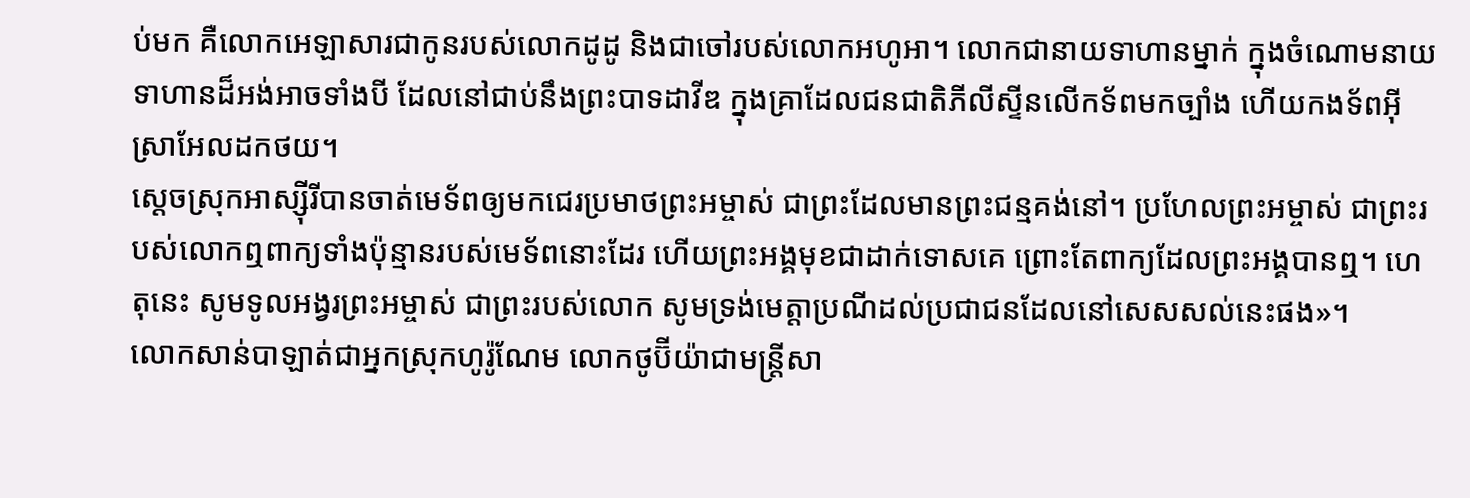ប់មក គឺលោកអេឡាសារជាកូនរបស់លោកដូដូ និងជាចៅរបស់លោកអហូអា។ លោកជានាយទាហានម្នាក់ ក្នុងចំណោមនាយទាហានដ៏អង់អាចទាំងបី ដែលនៅជាប់នឹងព្រះបាទដាវីឌ ក្នុងគ្រាដែលជនជាតិភីលីស្ទីនលើកទ័ពមកច្បាំង ហើយកងទ័ពអ៊ីស្រាអែលដកថយ។
ស្ដេចស្រុកអាស្ស៊ីរីបានចាត់មេទ័ពឲ្យមកជេរប្រមាថព្រះអម្ចាស់ ជាព្រះដែលមានព្រះជន្មគង់នៅ។ ប្រហែលព្រះអម្ចាស់ ជាព្រះរបស់លោកឮពាក្យទាំងប៉ុន្មានរបស់មេទ័ពនោះដែរ ហើយព្រះអង្គមុខជាដាក់ទោសគេ ព្រោះតែពាក្យដែលព្រះអង្គបានឮ។ ហេតុនេះ សូមទូលអង្វរព្រះអម្ចាស់ ជាព្រះរបស់លោក សូមទ្រង់មេត្តាប្រណីដល់ប្រជាជនដែលនៅសេសសល់នេះផង»។
លោកសាន់បាឡាត់ជាអ្នកស្រុកហូរ៉ូណែម លោកថូប៊ីយ៉ាជាមន្ត្រីសា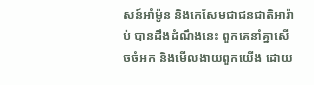សន៍អាំម៉ូន និងកេសែមជាជនជាតិអារ៉ាប់ បានដឹងដំណឹងនេះ ពួកគេនាំគ្នាសើចចំអក និងមើលងាយពួកយើង ដោយ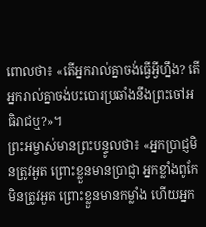ពោលថា៖ «តើអ្នករាល់គ្នាចង់ធ្វើអ្វីហ្នឹង? តើអ្នករាល់គ្នាចង់បះបោរប្រឆាំងនឹងព្រះចៅអធិរាជឬ?»។
ព្រះអម្ចាស់មានព្រះបន្ទូលថា៖ «អ្នកប្រាជ្ញមិនត្រូវអួត ព្រោះខ្លួនមានប្រាជ្ញា អ្នកខ្លាំងពូកែមិនត្រូវអួត ព្រោះខ្លួនមានកម្លាំង ហើយអ្នក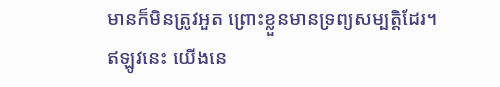មានក៏មិនត្រូវអួត ព្រោះខ្លួនមានទ្រព្យសម្បត្តិដែរ។
ឥឡូវនេះ យើងនេ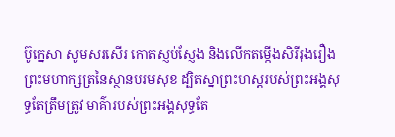ប៊ូក្នេសា សូមសរសើរ កោតស្ញប់ស្ញែង និងលើកតម្កើងសិរីរុងរឿងព្រះមហាក្សត្រនៃស្ថានបរមសុខ ដ្បិតស្នាព្រះហស្ដរបស់ព្រះអង្គសុទ្ធតែត្រឹមត្រូវ មាគ៌ារបស់ព្រះអង្គសុទ្ធតែ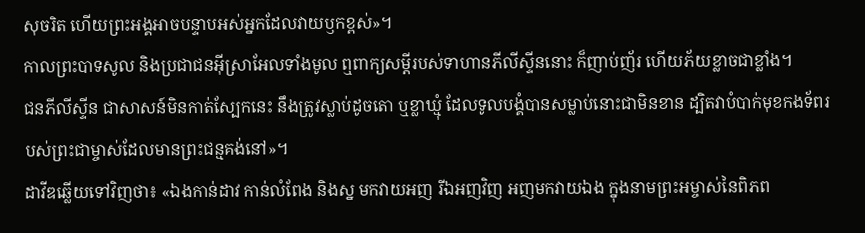សុចរិត ហើយព្រះអង្គអាចបន្ទាបអស់អ្នកដែលវាយឫកខ្ពស់»។
កាលព្រះបាទសូល និងប្រជាជនអ៊ីស្រាអែលទាំងមូល ឮពាក្យសម្ដីរបស់ទាហានភីលីស្ទីននោះ ក៏ញាប់ញ័រ ហើយភ័យខ្លាចជាខ្លាំង។
ជនភីលីស្ទីន ជាសាសន៍មិនកាត់ស្បែកនេះ នឹងត្រូវស្លាប់ដូចតោ ឬខ្លាឃ្មុំ ដែលទូលបង្គំបានសម្លាប់នោះជាមិនខាន ដ្បិតវាបំបាក់មុខកងទ័ពរបស់ព្រះជាម្ចាស់ដែលមានព្រះជន្មគង់នៅ»។
ដាវីឌឆ្លើយទៅវិញថា៖ «ឯងកាន់ដាវ កាន់លំពែង និងស្ន មកវាយអញ រីឯអញវិញ អញមកវាយឯង ក្នុងនាមព្រះអម្ចាស់នៃពិភព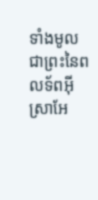ទាំងមូល ជាព្រះនៃពលទ័ពអ៊ីស្រាអែ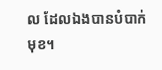ល ដែលឯងបានបំបាក់មុខ។